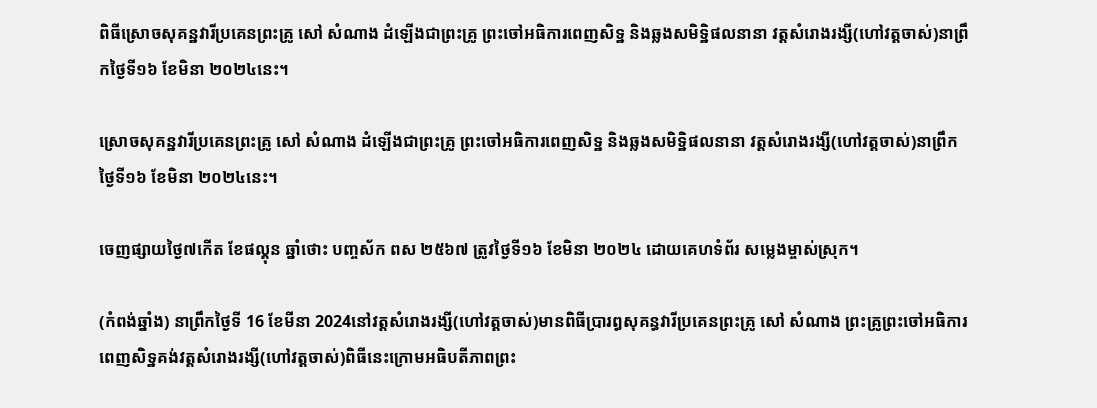ពិធីស្រោចសុគន្ឋវារីប្រគេនព្រះគ្រូ សៅ សំណាង ដំឡើងជាព្រះគ្រូ ព្រះចៅអធិការពេញសិទ្ឋ និងឆ្លងសមិទ្ឋិផលនានា វត្តសំរោងរង្សី(ហៅវត្តចាស់)នាព្រឹកថ្ងៃទី១៦ ខែមិនា ២០២៤នេះ។

ស្រោចសុគន្ឋវារីប្រគេនព្រះគ្រូ សៅ សំណាង ដំឡើងជាព្រះគ្រូ ព្រះចៅអធិការពេញសិទ្ឋ និងឆ្លងសមិទ្ឋិផលនានា វត្តសំរោងរង្សី(ហៅវត្តចាស់)នាព្រឹកថ្ងៃទី១៦ ខែមិនា ២០២៤នេះ។

ចេញផ្សាយថ្ងៃ៧កើត ខែផល្គុន ឆ្នាំថោះ បញ្ចស័ក ពស ២៥៦៧ ត្រូវថ្ងៃទី១៦ ខែមិនា ២០២៤ ដោយគេហទំព័រ សម្លេងម្ចាស់ស្រុក។

(កំពង់ឆ្នាំង) នាព្រឹកថ្ងៃទី 16 ខែមីនា 2024នៅវត្តសំរោងរង្សី(ហៅវត្តចាស់)មានពិធីប្រារព្ធសុគន្ធវារីប្រគេនព្រះគ្រូ សៅ សំណាង ព្រះគ្រូព្រះចៅអធិការពេញសិទ្ឋគង់វត្តសំរោងរង្សី(ហៅវត្តចាស់)ពិធីនេះក្រោមអធិបតីភាពព្រះ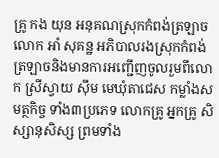គ្រូ កង យុន អនុគណស្រុកកំពង់ត្រឡាច លោក អាំ សុគន្ឋ អភិបាលរងស្រុកកំពង់ត្រឡាចនិងមានការអញ្ជើញចូលរួមពីលោក ស្រីស្វាយ សុីម មេឃុំតាជេស កម្លាំងសមត្ថកិច្ច ទាំង៣ប្រភេទ លោកគ្រូ អ្នកគ្រូ សិស្សានុសិស្ស ព្រមទាំង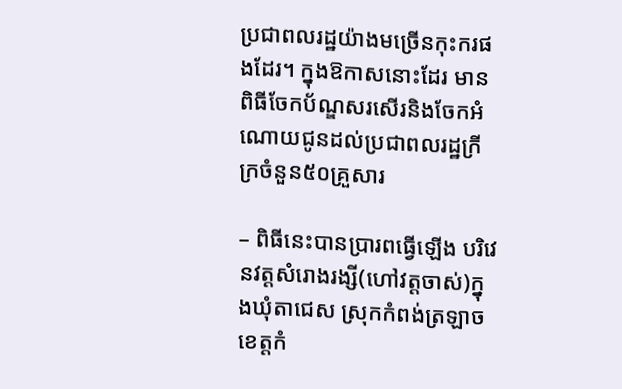ប្រជាពលរដ្ឋយ៉ាងមច្រើនកុះករផងដែរ។ ក្នុងឱកាសនោះដែរ មានពិធីចែកប័ណ្ឌសរសើរនិងចែកអំណោយជូនដល់ប្រជាពលរដ្ឋក្រីក្រចំនួន៥០គ្រួសារ

– ពិធីនេះបានប្រារពធ្វើឡើង បរិវេនវត្តសំរោងរង្សី(ហៅវត្តចាស់)ក្នុងឃុំតាជេស ស្រុកកំពង់ត្រឡាច ខេត្តកំ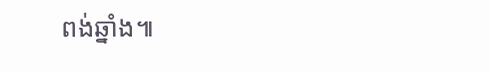ពង់ឆ្នាំង៕